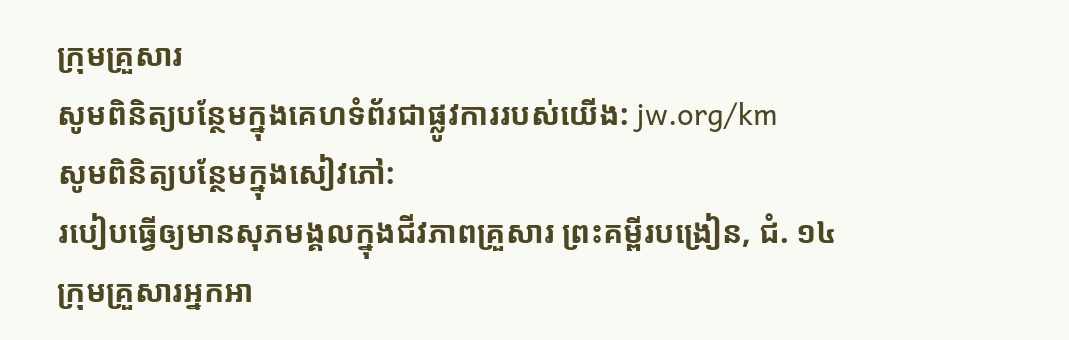ក្រុមគ្រួសារ
សូមពិនិត្យបន្ថែមក្នុងគេហទំព័រជាផ្លូវការរបស់យើង: jw.org/km
សូមពិនិត្យបន្ថែមក្នុងសៀវភៅ:
របៀបធ្វើឲ្យមានសុភមង្គលក្នុងជីវភាពគ្រួសារ ព្រះគម្ពីរបង្រៀន, ជំ. ១៤
ក្រុមគ្រួសារអ្នកអា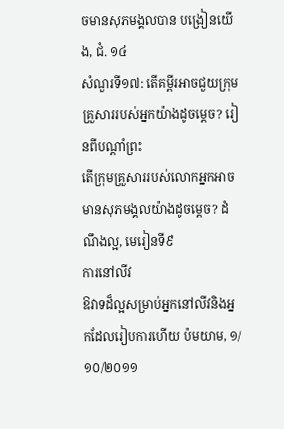ចមានសុភមង្គលបាន បង្រៀនយើង, ជំ. ១៤
សំណួរទី១៧: តើគម្ពីរអាចជួយក្រុមគ្រួសាររបស់អ្នកយ៉ាងដូចម្ដេច? រៀនពីបណ្ដាំព្រះ
តើក្រុមគ្រួសាររបស់លោកអ្នកអាចមានសុភមង្គលយ៉ាងដូចម្ដេច? ដំណឹងល្អ, មេរៀនទី៩
ការនៅលីវ
ឱវាទដ៏ល្អសម្រាប់អ្នកនៅលីវនិងអ្នកដែលរៀបការហើយ ប៉មយាម, ១/១០/២០១១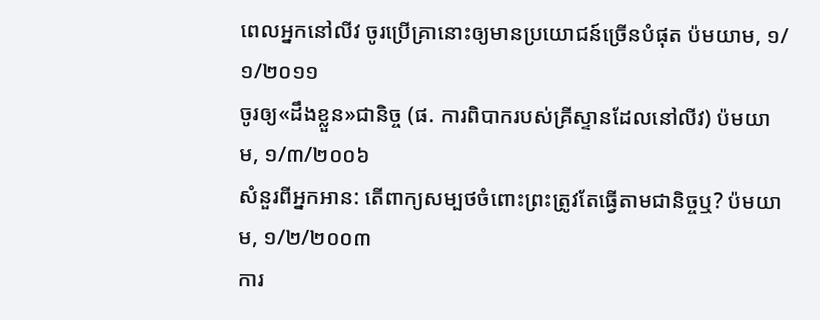ពេលអ្នកនៅលីវ ចូរប្រើគ្រានោះឲ្យមានប្រយោជន៍ច្រើនបំផុត ប៉មយាម, ១/១/២០១១
ចូរឲ្យ«ដឹងខ្លួន»ជានិច្ច (ផ. ការពិបាករបស់គ្រីស្ទានដែលនៅលីវ) ប៉មយាម, ១/៣/២០០៦
សំនួរពីអ្នកអាន: តើពាក្យសម្បថចំពោះព្រះត្រូវតែធ្វើតាមជានិច្ចឬ? ប៉មយាម, ១/២/២០០៣
ការ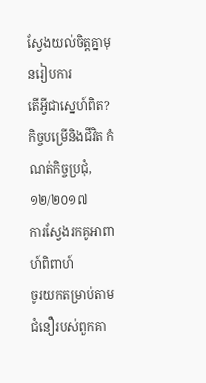ស្វែងយល់ចិត្តគ្នាមុនរៀបការ
តើអ្វីជាស្នេហ៍ពិត? កិច្ចបម្រើនិងជីវិត កំណត់កិច្ចប្រជុំ, ១២/២០១៧
ការស្វែងរកគូអាពាហ៍ពិពាហ៍
ចូរយកតម្រាប់តាមជំនឿរបស់ពួកគា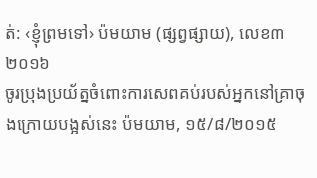ត់: ‹ខ្ញុំព្រមទៅ› ប៉មយាម (ផ្សព្វផ្សាយ), លេខ៣ ២០១៦
ចូរប្រុងប្រយ័ត្នចំពោះការសេពគប់របស់អ្នកនៅគ្រាចុងក្រោយបង្អស់នេះ ប៉មយាម, ១៥/៨/២០១៥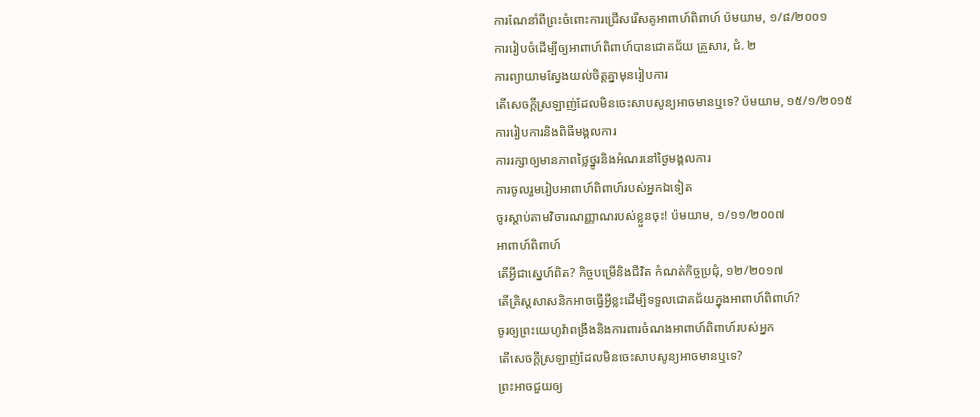ការណែនាំពីព្រះចំពោះការជ្រើសរើសគូអាពាហ៍ពិពាហ៍ ប៉មយាម, ១/៨/២០០១
ការរៀបចំដើម្បីឲ្យអាពាហ៍ពិពាហ៍បានជោគជ័យ គ្រួសារ, ជំ. ២
ការព្យាយាមស្វែងយល់ចិត្តគ្នាមុនរៀបការ
តើសេចក្ដីស្រឡាញ់ដែលមិនចេះសាបសូន្យអាចមានឬទេ? ប៉មយាម, ១៥/១/២០១៥
ការរៀបការនិងពិធីមង្គលការ
ការរក្សាឲ្យមានភាពថ្លៃថ្នូរនិងអំណរនៅថ្ងៃមង្គលការ
ការចូលរួមរៀបអាពាហ៍ពិពាហ៍របស់អ្នកឯទៀត
ចូរស្ដាប់តាមវិចារណញ្ញាណរបស់ខ្លួនចុះ! ប៉មយាម, ១/១១/២០០៧
អាពាហ៍ពិពាហ៍
តើអ្វីជាស្នេហ៍ពិត? កិច្ចបម្រើនិងជីវិត កំណត់កិច្ចប្រជុំ, ១២/២០១៧
តើគ្រិស្តសាសនិកអាចធ្វើអ្វីខ្លះដើម្បីទទួលជោគជ័យក្នុងអាពាហ៍ពិពាហ៍?
ចូរឲ្យព្រះយេហូវ៉ាពង្រឹងនិងការពារចំណងអាពាហ៍ពិពាហ៍របស់អ្នក
តើសេចក្ដីស្រឡាញ់ដែលមិនចេះសាបសូន្យអាចមានឬទេ?
ព្រះអាចជួយឲ្យ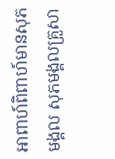អាពាហ៍ពិពាហ៍មានសុភមង្គល សុភមង្គលគ្រួសា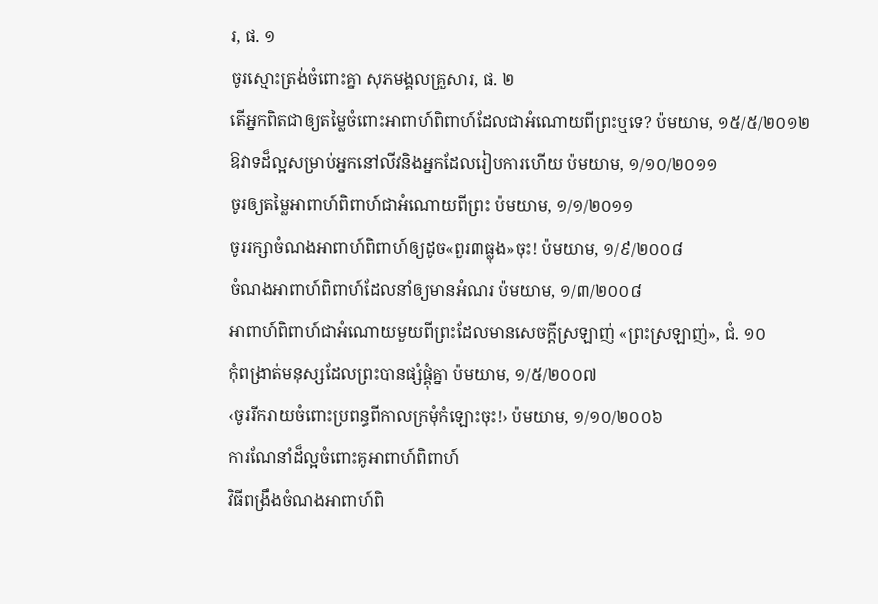រ, ផ. ១
ចូរស្មោះត្រង់ចំពោះគ្នា សុភមង្គលគ្រួសារ, ផ. ២
តើអ្នកពិតជាឲ្យតម្លៃចំពោះអាពាហ៍ពិពាហ៍ដែលជាអំណោយពីព្រះឬទេ? ប៉មយាម, ១៥/៥/២០១២
ឱវាទដ៏ល្អសម្រាប់អ្នកនៅលីវនិងអ្នកដែលរៀបការហើយ ប៉មយាម, ១/១០/២០១១
ចូរឲ្យតម្លៃអាពាហ៍ពិពាហ៍ជាអំណោយពីព្រះ ប៉មយាម, ១/១/២០១១
ចូររក្សាចំណងអាពាហ៍ពិពាហ៍ឲ្យដូច«ពួរ៣ធ្លុង»ចុះ! ប៉មយាម, ១/៩/២០០៨
ចំណងអាពាហ៍ពិពាហ៍ដែលនាំឲ្យមានអំណរ ប៉មយាម, ១/៣/២០០៨
អាពាហ៍ពិពាហ៍ជាអំណោយមួយពីព្រះដែលមានសេចក្ដីស្រឡាញ់ «ព្រះស្រឡាញ់», ជំ. ១០
កុំពង្រាត់មនុស្សដែលព្រះបានផ្សំផ្គុំគ្នា ប៉មយាម, ១/៥/២០០៧
‹ចូររីករាយចំពោះប្រពន្ធពីកាលក្រមុំកំឡោះចុះ!› ប៉មយាម, ១/១០/២០០៦
ការណែនាំដ៏ល្អចំពោះគូអាពាហ៍ពិពាហ៍
វិធីពង្រឹងចំណងអាពាហ៍ពិ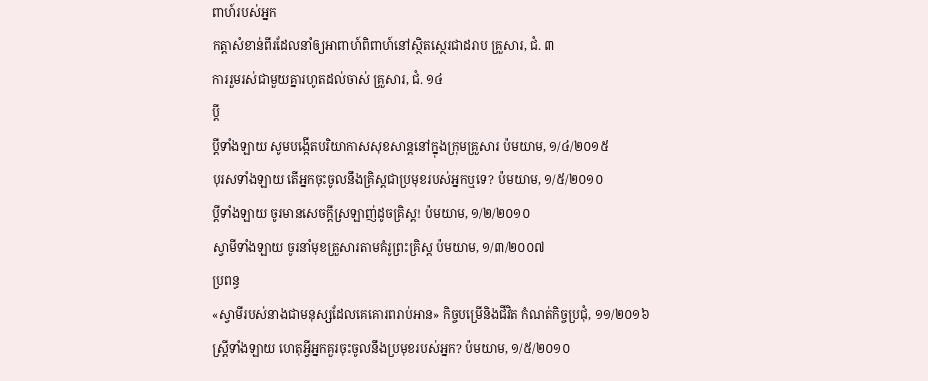ពាហ៍របស់អ្នក
កត្ដាសំខាន់ពីរដែលនាំឲ្យអាពាហ៍ពិពាហ៍នៅស្ថិតស្ថេរជាដរាប គ្រួសារ, ជំ. ៣
ការរួមរស់ជាមួយគ្នារហូតដល់ចាស់ គ្រួសារ, ជំ. ១៤
ប្ដី
ប្ដីទាំងឡាយ សូមបង្កើតបរិយាកាសសុខសាន្តនៅក្នុងក្រុមគ្រួសារ ប៉មយាម, ១/៤/២០១៥
បុរសទាំងឡាយ តើអ្នកចុះចូលនឹងគ្រិស្តជាប្រមុខរបស់អ្នកឬទេ? ប៉មយាម, ១/៥/២០១០
ប្ដីទាំងឡាយ ចូរមានសេចក្ដីស្រឡាញ់ដូចគ្រិស្ត! ប៉មយាម, ១/២/២០១០
ស្វាមីទាំងឡាយ ចូរនាំមុខគ្រួសារតាមគំរូព្រះគ្រិស្ត ប៉មយាម, ១/៣/២០០៧
ប្រពន្ធ
«ស្វាមីរបស់នាងជាមនុស្សដែលគេគោរពរាប់អាន» កិច្ចបម្រើនិងជីវិត កំណត់កិច្ចប្រជុំ, ១១/២០១៦
ស្ត្រីទាំងឡាយ ហេតុអ្វីអ្នកគួរចុះចូលនឹងប្រមុខរបស់អ្នក? ប៉មយាម, ១/៥/២០១០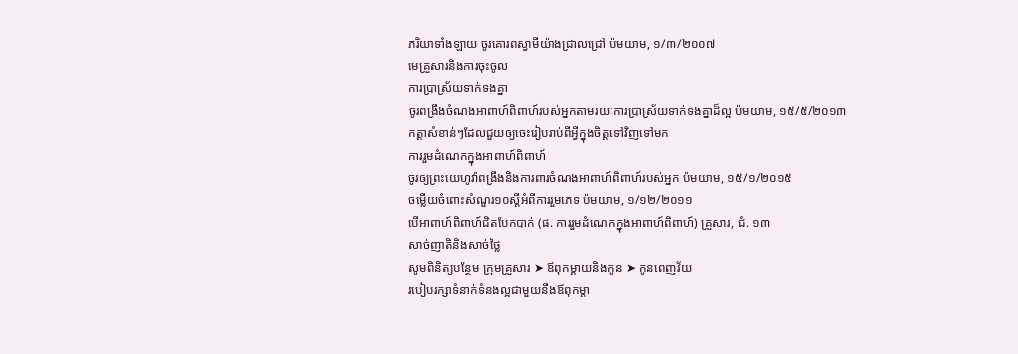ភរិយាទាំងឡាយ ចូរគោរពស្វាមីយ៉ាងជ្រាលជ្រៅ ប៉មយាម, ១/៣/២០០៧
មេគ្រួសារនិងការចុះចូល
ការប្រាស្រ័យទាក់ទងគ្នា
ចូរពង្រឹងចំណងអាពាហ៍ពិពាហ៍របស់អ្នកតាមរយៈការប្រាស្រ័យទាក់ទងគ្នាដ៏ល្អ ប៉មយាម, ១៥/៥/២០១៣
កត្ដាសំខាន់ៗដែលជួយឲ្យចេះរៀបរាប់ពីអ្វីក្នុងចិត្តទៅវិញទៅមក
ការរួមដំណេកក្នុងអាពាហ៍ពិពាហ៍
ចូរឲ្យព្រះយេហូវ៉ាពង្រឹងនិងការពារចំណងអាពាហ៍ពិពាហ៍របស់អ្នក ប៉មយាម, ១៥/១/២០១៥
ចម្លើយចំពោះសំណួរ១០ស្តីអំពីការរួមភេទ ប៉មយាម, ១/១២/២០១១
បើអាពាហ៍ពិពាហ៍ជិតបែកបាក់ (ផ. ការរួមដំណេកក្នុងអាពាហ៍ពិពាហ៍) គ្រួសារ, ជំ. ១៣
សាច់ញាតិនិងសាច់ថ្លៃ
សូមពិនិត្យបន្ថែម ក្រុមគ្រួសារ ➤ ឪពុកម្ដាយនិងកូន ➤ កូនពេញវ័យ
របៀបរក្សាទំនាក់ទំនងល្អជាមួយនឹងឪពុកម្ដា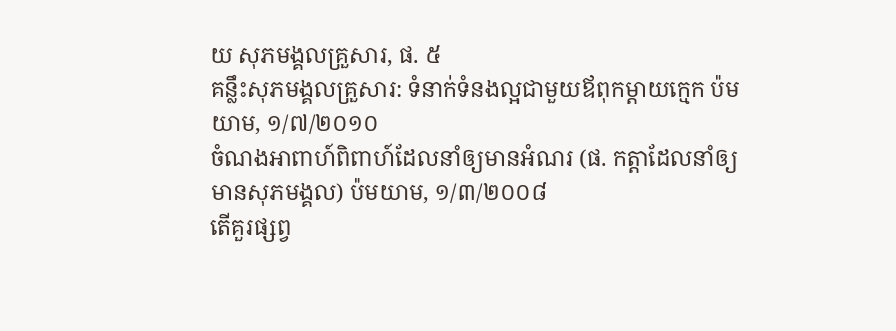យ សុភមង្គលគ្រួសារ, ផ. ៥
គន្លឹះសុភមង្គលគ្រួសារ: ទំនាក់ទំនងល្អជាមួយឪពុកម្ដាយក្មេក ប៉មយាម, ១/៧/២០១០
ចំណងអាពាហ៍ពិពាហ៍ដែលនាំឲ្យមានអំណរ (ផ. កត្ដាដែលនាំឲ្យមានសុភមង្គល) ប៉មយាម, ១/៣/២០០៨
តើគួរផ្សព្វ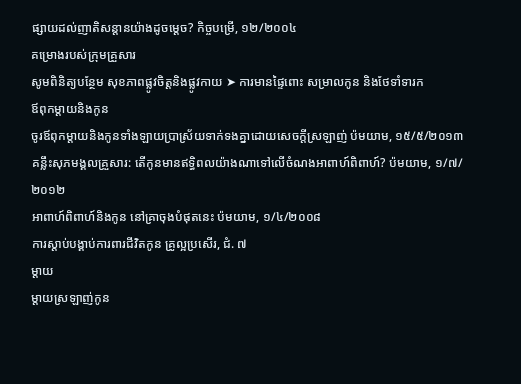ផ្សាយដល់ញាតិសន្ដានយ៉ាងដូចម្ដេច? កិច្ចបម្រើ, ១២/២០០៤
គម្រោងរបស់ក្រុមគ្រួសារ
សូមពិនិត្យបន្ថែម សុខភាពផ្លូវចិត្តនិងផ្លូវកាយ ➤ ការមានផ្ទៃពោះ សម្រាលកូន និងថែទាំទារក
ឪពុកម្ដាយនិងកូន
ចូរឪពុកម្ដាយនិងកូនទាំងឡាយប្រាស្រ័យទាក់ទងគ្នាដោយសេចក្ដីស្រឡាញ់ ប៉មយាម, ១៥/៥/២០១៣
គន្លឹះសុភមង្គលគ្រួសារ: តើកូនមានឥទ្ធិពលយ៉ាងណាទៅលើចំណងអាពាហ៍ពិពាហ៍? ប៉មយាម, ១/៧/២០១២
អាពាហ៍ពិពាហ៍និងកូន នៅគ្រាចុងបំផុតនេះ ប៉មយាម, ១/៤/២០០៨
ការស្ដាប់បង្គាប់ការពារជីវិតកូន គ្រូល្អប្រសើរ, ជំ. ៧
ម្ដាយ
ម្ដាយស្រឡាញ់កូន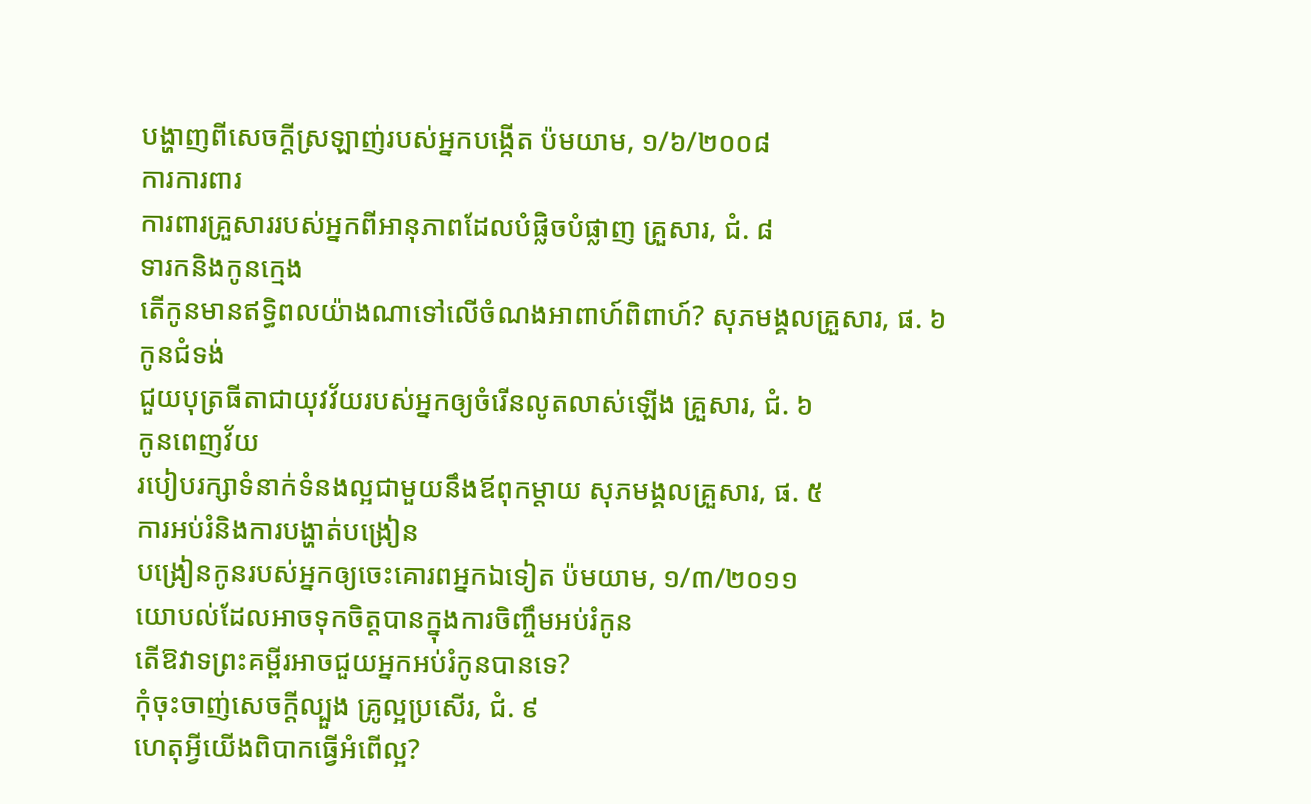បង្ហាញពីសេចក្ដីស្រឡាញ់របស់អ្នកបង្កើត ប៉មយាម, ១/៦/២០០៨
ការការពារ
ការពារគ្រួសាររបស់អ្នកពីអានុភាពដែលបំផ្លិចបំផ្លាញ គ្រួសារ, ជំ. ៨
ទារកនិងកូនក្មេង
តើកូនមានឥទ្ធិពលយ៉ាងណាទៅលើចំណងអាពាហ៍ពិពាហ៍? សុភមង្គលគ្រួសារ, ផ. ៦
កូនជំទង់
ជួយបុត្រធីតាជាយុវវ័យរបស់អ្នកឲ្យចំរើនលូតលាស់ឡើង គ្រួសារ, ជំ. ៦
កូនពេញវ័យ
របៀបរក្សាទំនាក់ទំនងល្អជាមួយនឹងឪពុកម្ដាយ សុភមង្គលគ្រួសារ, ផ. ៥
ការអប់រំនិងការបង្ហាត់បង្រៀន
បង្រៀនកូនរបស់អ្នកឲ្យចេះគោរពអ្នកឯទៀត ប៉មយាម, ១/៣/២០១១
យោបល់ដែលអាចទុកចិត្តបានក្នុងការចិញ្ចឹមអប់រំកូន
តើឱវាទព្រះគម្ពីរអាចជួយអ្នកអប់រំកូនបានទេ?
កុំចុះចាញ់សេចក្ដីល្បួង គ្រូល្អប្រសើរ, ជំ. ៩
ហេតុអ្វីយើងពិបាកធ្វើអំពើល្អ?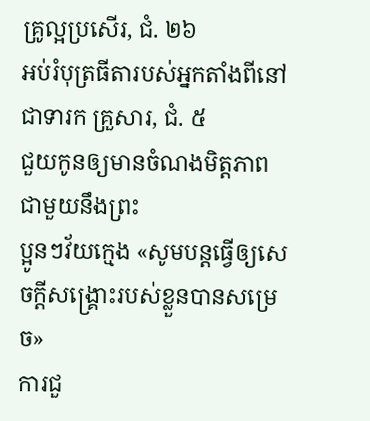គ្រូល្អប្រសើរ, ជំ. ២៦
អប់រំបុត្រធីតារបស់អ្នកតាំងពីនៅជាទារក គ្រួសារ, ជំ. ៥
ជួយកូនឲ្យមានចំណងមិត្តភាពជាមួយនឹងព្រះ
ប្អូនៗវ័យក្មេង «សូមបន្តធ្វើឲ្យសេចក្ដីសង្គ្រោះរបស់ខ្លួនបានសម្រេច»
ការជួ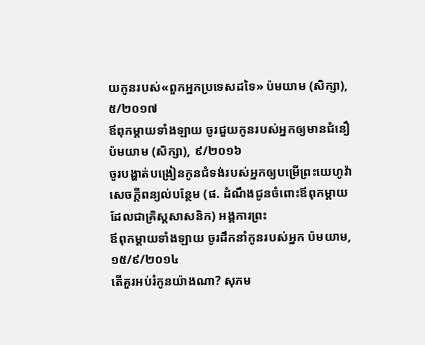យកូនរបស់«ពួកអ្នកប្រទេសដទៃ» ប៉មយាម (សិក្សា), ៥/២០១៧
ឪពុកម្ដាយទាំងឡាយ ចូរជួយកូនរបស់អ្នកឲ្យមានជំនឿ ប៉មយាម (សិក្សា), ៩/២០១៦
ចូរបង្ហាត់បង្រៀនកូនជំទង់របស់អ្នកឲ្យបម្រើព្រះយេហូវ៉ា
សេចក្ដីពន្យល់បន្ថែម (ផ. ដំណឹងជូនចំពោះឪពុកម្ដាយដែលជាគ្រិស្តសាសនិក) អង្គការព្រះ
ឪពុកម្ដាយទាំងឡាយ ចូរដឹកនាំកូនរបស់អ្នក ប៉មយាម, ១៥/៩/២០១៤
តើគួរអប់រំកូនយ៉ាងណា? សុភម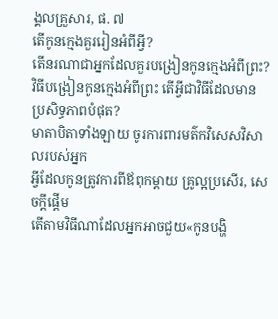ង្គលគ្រួសារ, ផ. ៧
តើកូនក្មេងគួររៀនអំពីអ្វី?
តើនរណាជាអ្នកដែលគួរបង្រៀនកូនក្មេងអំពីព្រះ?
វិធីបង្រៀនកូនក្មេងអំពីព្រះ តើអ្វីជាវិធីដែលមានប្រសិទ្ធភាពបំផុត?
មាតាបិតាទាំងឡាយ ចូរការពារមត៌កវិសេសវិសាលរបស់អ្នក
អ្វីដែលកូនត្រូវការពីឪពុកម្ដាយ គ្រូល្អប្រសើរ, សេចក្ដីផ្ដើម
តើតាមវិធីណាដែលអ្នកអាចជួយ«កូនបង្ហិ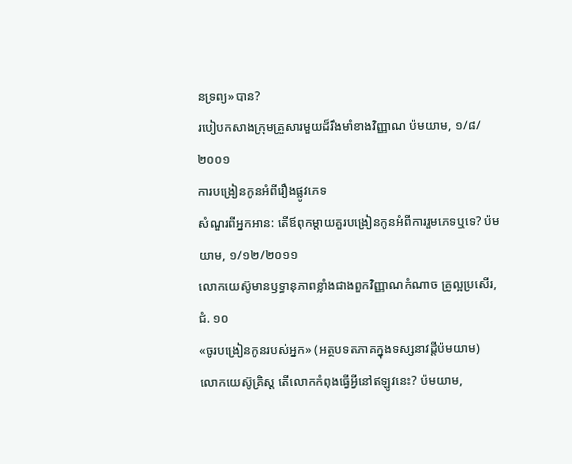នទ្រព្យ»បាន?
របៀបកសាងក្រុមគ្រួសារមួយដ៏រឹងមាំខាងវិញ្ញាណ ប៉មយាម, ១/៨/២០០១
ការបង្រៀនកូនអំពីរឿងផ្លូវភេទ
សំណួរពីអ្នកអាន: តើឪពុកម្ដាយគួរបង្រៀនកូនអំពីការរួមភេទឬទេ? ប៉មយាម, ១/១២/២០១១
លោកយេស៊ូមានឫទ្ធានុភាពខ្លាំងជាងពួកវិញ្ញាណកំណាច គ្រូល្អប្រសើរ, ជំ. ១០
«ចូរបង្រៀនកូនរបស់អ្នក» (អត្ថបទតភាគក្នុងទស្សនាវដ្ដីប៉មយាម)
លោកយេស៊ូគ្រិស្ត តើលោកកំពុងធ្វើអ្វីនៅឥឡូវនេះ? ប៉មយាម,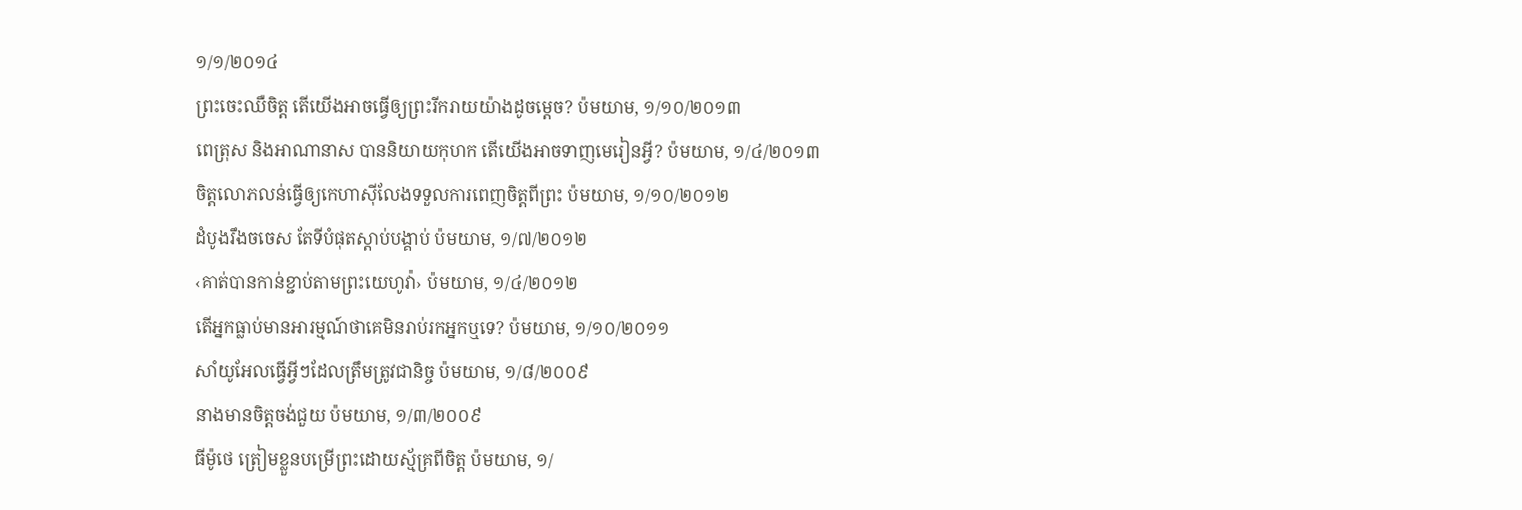១/១/២០១៤
ព្រះចេះឈឺចិត្ត តើយើងអាចធ្វើឲ្យព្រះរីករាយយ៉ាងដូចម្ដេច? ប៉មយាម, ១/១០/២០១៣
ពេត្រុស និងអាណានាស បាននិយាយកុហក តើយើងអាចទាញមេរៀនអ្វី? ប៉មយាម, ១/៤/២០១៣
ចិត្តលោភលន់ធ្វើឲ្យកេហាស៊ីលែងទទួលការពេញចិត្តពីព្រះ ប៉មយាម, ១/១០/២០១២
ដំបូងរឹងចចេស តែទីបំផុតស្ដាប់បង្គាប់ ប៉មយាម, ១/៧/២០១២
‹គាត់បានកាន់ខ្ជាប់តាមព្រះយេហូវ៉ា› ប៉មយាម, ១/៤/២០១២
តើអ្នកធ្លាប់មានអារម្មណ៍ថាគេមិនរាប់រកអ្នកឬទេ? ប៉មយាម, ១/១០/២០១១
សាំយូអែលធ្វើអ្វីៗដែលត្រឹមត្រូវជានិច្ច ប៉មយាម, ១/៨/២០០៩
នាងមានចិត្តចង់ជួយ ប៉មយាម, ១/៣/២០០៩
ធីម៉ូថេ ត្រៀមខ្លួនបម្រើព្រះដោយស្ម័គ្រពីចិត្ត ប៉មយាម, ១/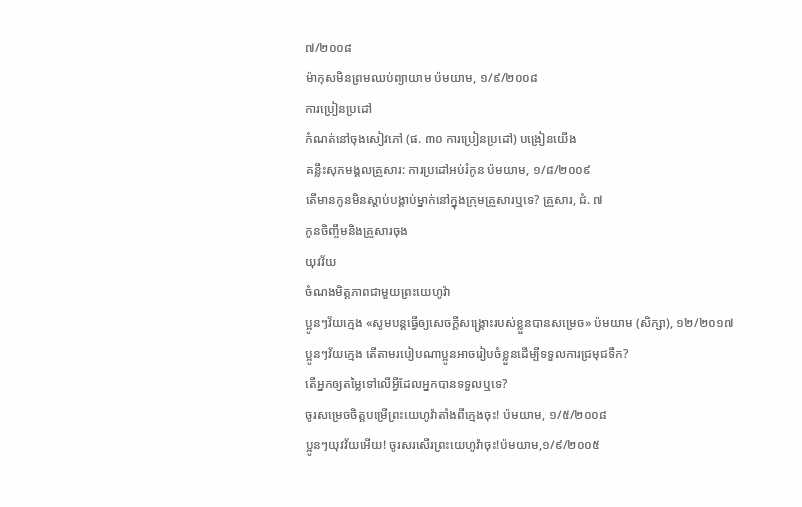៧/២០០៨
ម៉ាកុសមិនព្រមឈប់ព្យាយាម ប៉មយាម, ១/៩/២០០៨
ការប្រៀនប្រដៅ
កំណត់នៅចុងសៀវភៅ (ផ. ៣០ ការប្រៀនប្រដៅ) បង្រៀនយើង
គន្លឹះសុភមង្គលគ្រួសារ: ការប្រដៅអប់រំកូន ប៉មយាម, ១/៨/២០០៩
តើមានកូនមិនស្ដាប់បង្គាប់ម្នាក់នៅក្នុងក្រុមគ្រួសារឬទេ? គ្រួសារ, ជំ. ៧
កូនចិញ្ចឹមនិងគ្រួសារចុង
យុវវ័យ
ចំណងមិត្តភាពជាមួយព្រះយេហូវ៉ា
ប្អូនៗវ័យក្មេង «សូមបន្តធ្វើឲ្យសេចក្ដីសង្គ្រោះរបស់ខ្លួនបានសម្រេច» ប៉មយាម (សិក្សា), ១២/២០១៧
ប្អូនៗវ័យក្មេង តើតាមរបៀបណាប្អូនអាចរៀបចំខ្លួនដើម្បីទទួលការជ្រមុជទឹក?
តើអ្នកឲ្យតម្លៃទៅលើអ្វីដែលអ្នកបានទទួលឬទេ?
ចូរសម្រេចចិត្តបម្រើព្រះយេហូវ៉ាតាំងពីក្មេងចុះ! ប៉មយាម, ១/៥/២០០៨
ប្អូនៗយុវវ័យអើយ! ចូរសរសើរព្រះយេហូវ៉ាចុះ!ប៉មយាម,១/៩/២០០៥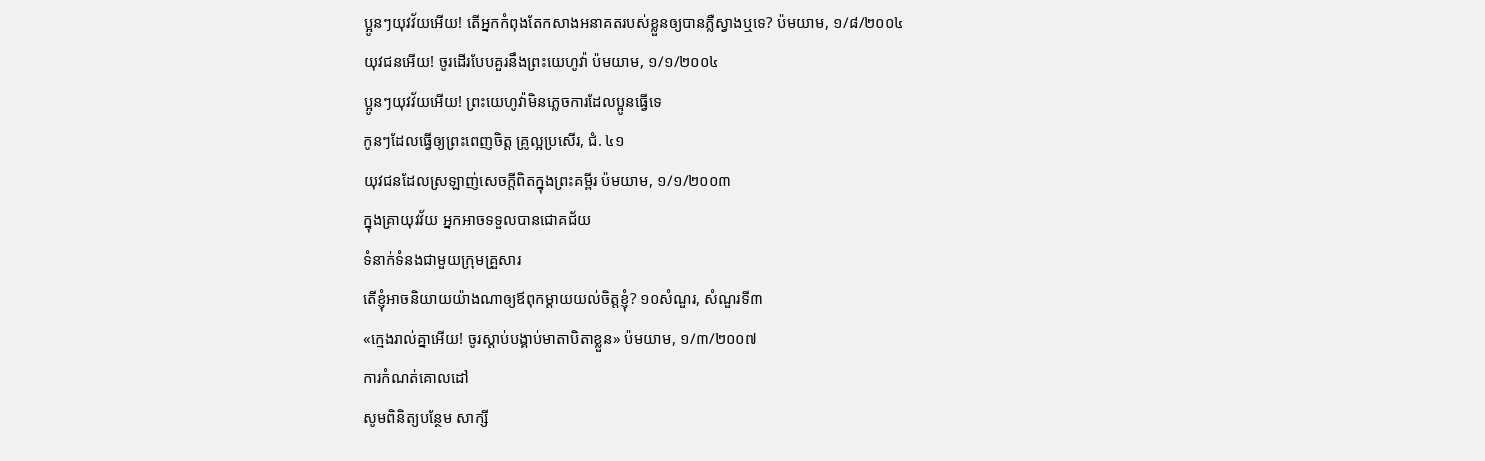ប្អូនៗយុវវ័យអើយ! តើអ្នកកំពុងតែកសាងអនាគតរបស់ខ្លួនឲ្យបានភ្លឺស្វាងឬទេ? ប៉មយាម, ១/៨/២០០៤
យុវជនអើយ! ចូរដើរបែបគួរនឹងព្រះយេហូវ៉ា ប៉មយាម, ១/១/២០០៤
ប្អូនៗយុវវ័យអើយ! ព្រះយេហូវ៉ាមិនភ្លេចការដែលប្អូនធ្វើទេ
កូនៗដែលធ្វើឲ្យព្រះពេញចិត្ត គ្រូល្អប្រសើរ, ជំ. ៤១
យុវជនដែលស្រឡាញ់សេចក្ដីពិតក្នុងព្រះគម្ពីរ ប៉មយាម, ១/១/២០០៣
ក្នុងគ្រាយុវវ័យ អ្នកអាចទទួលបានជោគជ័យ
ទំនាក់ទំនងជាមួយក្រុមគ្រួសារ
តើខ្ញុំអាចនិយាយយ៉ាងណាឲ្យឪពុកម្ដាយយល់ចិត្តខ្ញុំ? ១០សំណួរ, សំណួរទី៣
«ក្មេងរាល់គ្នាអើយ! ចូរស្ដាប់បង្គាប់មាតាបិតាខ្លួន» ប៉មយាម, ១/៣/២០០៧
ការកំណត់គោលដៅ
សូមពិនិត្យបន្ថែម សាក្សី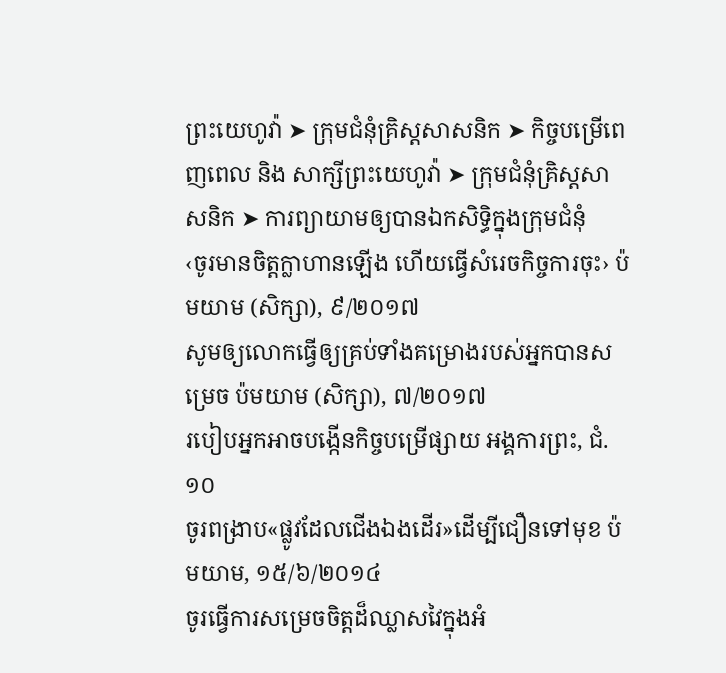ព្រះយេហូវ៉ា ➤ ក្រុមជំនុំគ្រិស្តសាសនិក ➤ កិច្ចបម្រើពេញពេល និង សាក្សីព្រះយេហូវ៉ា ➤ ក្រុមជំនុំគ្រិស្តសាសនិក ➤ ការព្យាយាមឲ្យបានឯកសិទ្ធិក្នុងក្រុមជំនុំ
‹ចូរមានចិត្តក្លាហានឡើង ហើយធ្វើសំរេចកិច្ចការចុះ› ប៉មយាម (សិក្សា), ៩/២០១៧
សូមឲ្យលោកធ្វើឲ្យគ្រប់ទាំងគម្រោងរបស់អ្នកបានសម្រេច ប៉មយាម (សិក្សា), ៧/២០១៧
របៀបអ្នកអាចបង្កើនកិច្ចបម្រើផ្សាយ អង្គការព្រះ, ជំ. ១០
ចូរពង្រាប«ផ្លូវដែលជើងឯងដើរ»ដើម្បីជឿនទៅមុខ ប៉មយាម, ១៥/៦/២០១៤
ចូរធ្វើការសម្រេចចិត្តដ៏ឈ្លាសវៃក្នុងអំ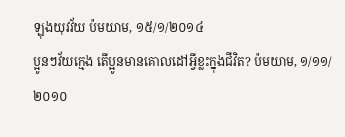ឡុងយុវវ័យ ប៉មយាម, ១៥/១/២០១៤
ប្អូនៗវ័យក្មេង តើប្អូនមានគោលដៅអ្វីខ្លះក្នុងជីវិត? ប៉មយាម, ១/១១/២០១០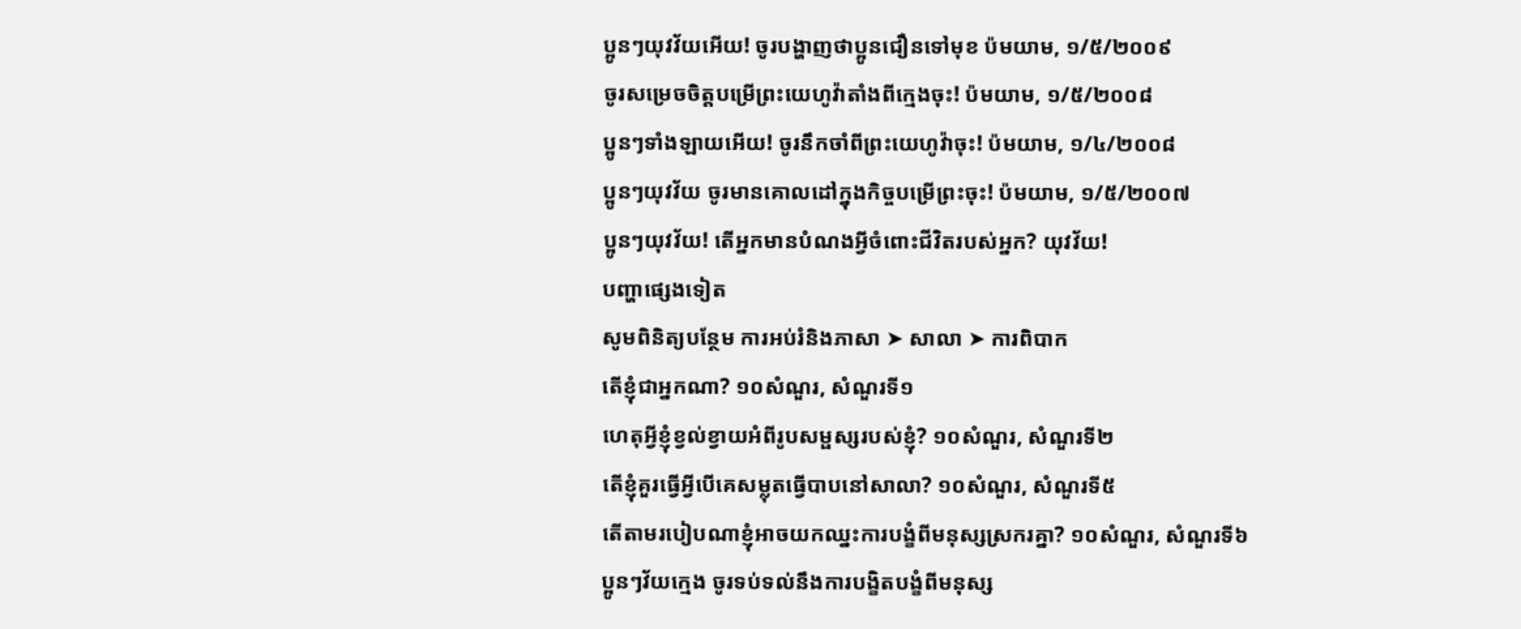ប្អូនៗយុវវ័យអើយ! ចូរបង្ហាញថាប្អូនជឿនទៅមុខ ប៉មយាម, ១/៥/២០០៩
ចូរសម្រេចចិត្តបម្រើព្រះយេហូវ៉ាតាំងពីក្មេងចុះ! ប៉មយាម, ១/៥/២០០៨
ប្អូនៗទាំងឡាយអើយ! ចូរនឹកចាំពីព្រះយេហូវ៉ាចុះ! ប៉មយាម, ១/៤/២០០៨
ប្អូនៗយុវវ័យ ចូរមានគោលដៅក្នុងកិច្ចបម្រើព្រះចុះ! ប៉មយាម, ១/៥/២០០៧
ប្អូនៗយុវវ័យ! តើអ្នកមានបំណងអ្វីចំពោះជីវិតរបស់អ្នក? យុវវ័យ!
បញ្ហាផ្សេងទៀត
សូមពិនិត្យបន្ថែម ការអប់រំនិងភាសា ➤ សាលា ➤ ការពិបាក
តើខ្ញុំជាអ្នកណា? ១០សំណួរ, សំណួរទី១
ហេតុអ្វីខ្ញុំខ្វល់ខ្វាយអំពីរូបសម្ផស្សរបស់ខ្ញុំ? ១០សំណួរ, សំណួរទី២
តើខ្ញុំគួរធ្វើអ្វីបើគេសម្លុតធ្វើបាបនៅសាលា? ១០សំណួរ, សំណួរទី៥
តើតាមរបៀបណាខ្ញុំអាចយកឈ្នះការបង្ខំពីមនុស្សស្រករគ្នា? ១០សំណួរ, សំណួរទី៦
ប្អូនៗវ័យក្មេង ចូរទប់ទល់នឹងការបង្ខិតបង្ខំពីមនុស្ស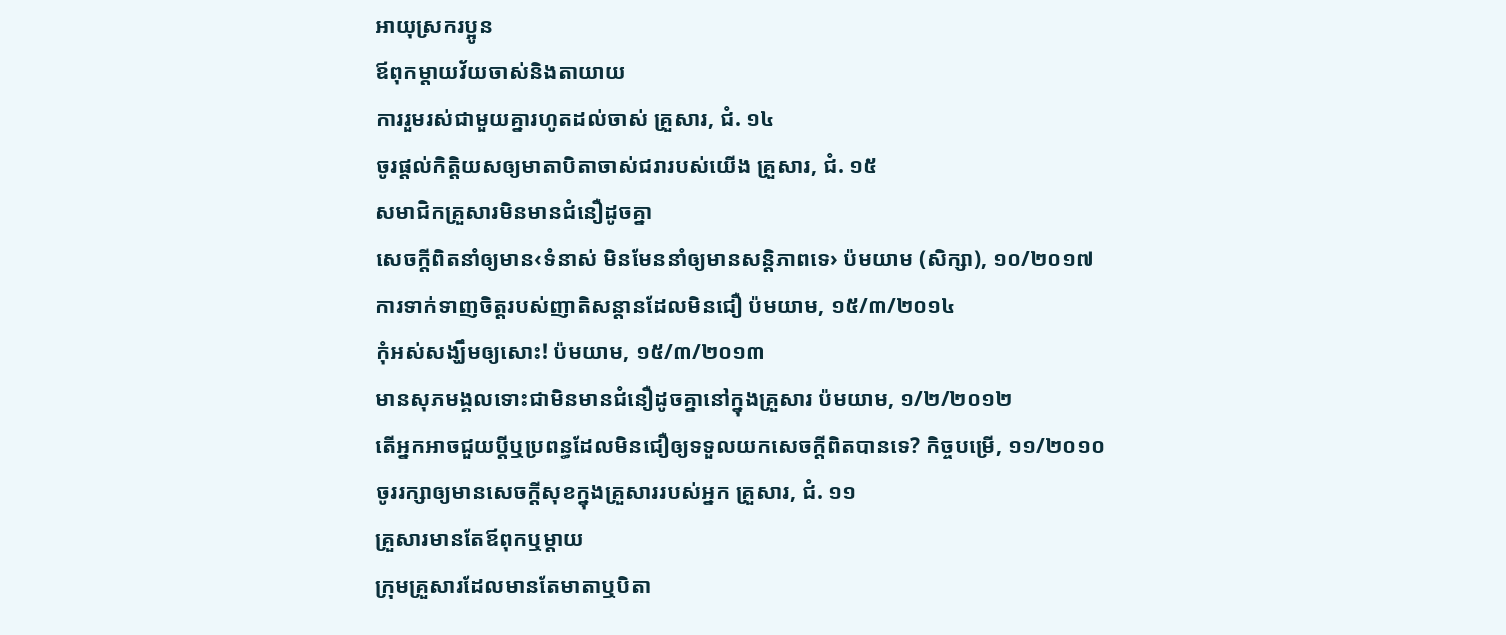អាយុស្រករប្អូន
ឪពុកម្ដាយវ័យចាស់និងតាយាយ
ការរួមរស់ជាមួយគ្នារហូតដល់ចាស់ គ្រួសារ, ជំ. ១៤
ចូរផ្ដល់កិត្ដិយសឲ្យមាតាបិតាចាស់ជរារបស់យើង គ្រួសារ, ជំ. ១៥
សមាជិកគ្រួសារមិនមានជំនឿដូចគ្នា
សេចក្ដីពិតនាំឲ្យមាន‹ទំនាស់ មិនមែននាំឲ្យមានសន្ដិភាពទេ› ប៉មយាម (សិក្សា), ១០/២០១៧
ការទាក់ទាញចិត្តរបស់ញាតិសន្ដានដែលមិនជឿ ប៉មយាម, ១៥/៣/២០១៤
កុំអស់សង្ឃឹមឲ្យសោះ! ប៉មយាម, ១៥/៣/២០១៣
មានសុភមង្គលទោះជាមិនមានជំនឿដូចគ្នានៅក្នុងគ្រួសារ ប៉មយាម, ១/២/២០១២
តើអ្នកអាចជួយប្ដីឬប្រពន្ធដែលមិនជឿឲ្យទទួលយកសេចក្ដីពិតបានទេ? កិច្ចបម្រើ, ១១/២០១០
ចូររក្សាឲ្យមានសេចក្ដីសុខក្នុងគ្រួសាររបស់អ្នក គ្រួសារ, ជំ. ១១
គ្រួសារមានតែឪពុកឬម្ដាយ
ក្រុមគ្រួសារដែលមានតែមាតាឬបិតា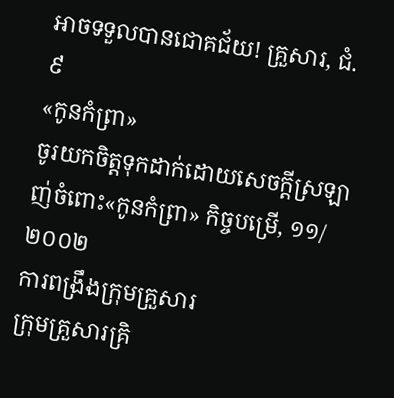អាចទទួលបានជោគជ័យ! គ្រួសារ, ជំ. ៩
«កូនកំព្រា»
ចូរយកចិត្តទុកដាក់ដោយសេចក្ដីស្រឡាញ់ចំពោះ«កូនកំព្រា» កិច្ចបម្រើ, ១១/២០០២
ការពង្រឹងក្រុមគ្រួសារ
ក្រុមគ្រួសារគ្រិ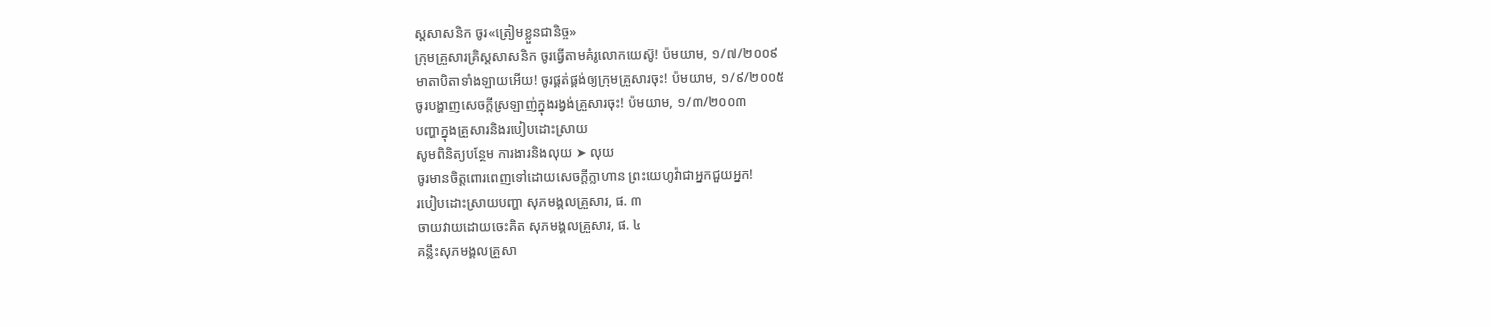ស្តសាសនិក ចូរ«ត្រៀមខ្លួនជានិច្ច»
ក្រុមគ្រួសារគ្រិស្តសាសនិក ចូរធ្វើតាមគំរូលោកយេស៊ូ! ប៉មយាម, ១/៧/២០០៩
មាតាបិតាទាំងឡាយអើយ! ចូរផ្គត់ផ្គង់ឲ្យក្រុមគ្រួសារចុះ! ប៉មយាម, ១/៩/២០០៥
ចូរបង្ហាញសេចក្ដីស្រឡាញ់ក្នុងរង្វង់គ្រួសារចុះ! ប៉មយាម, ១/៣/២០០៣
បញ្ហាក្នុងគ្រួសារនិងរបៀបដោះស្រាយ
សូមពិនិត្យបន្ថែម ការងារនិងលុយ ➤ លុយ
ចូរមានចិត្តពោរពេញទៅដោយសេចក្ដីក្លាហាន ព្រះយេហូវ៉ាជាអ្នកជួយអ្នក!
របៀបដោះស្រាយបញ្ហា សុភមង្គលគ្រួសារ, ផ. ៣
ចាយវាយដោយចេះគិត សុភមង្គលគ្រួសារ, ផ. ៤
គន្លឹះសុភមង្គលគ្រួសា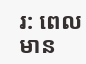រ: ពេលមាន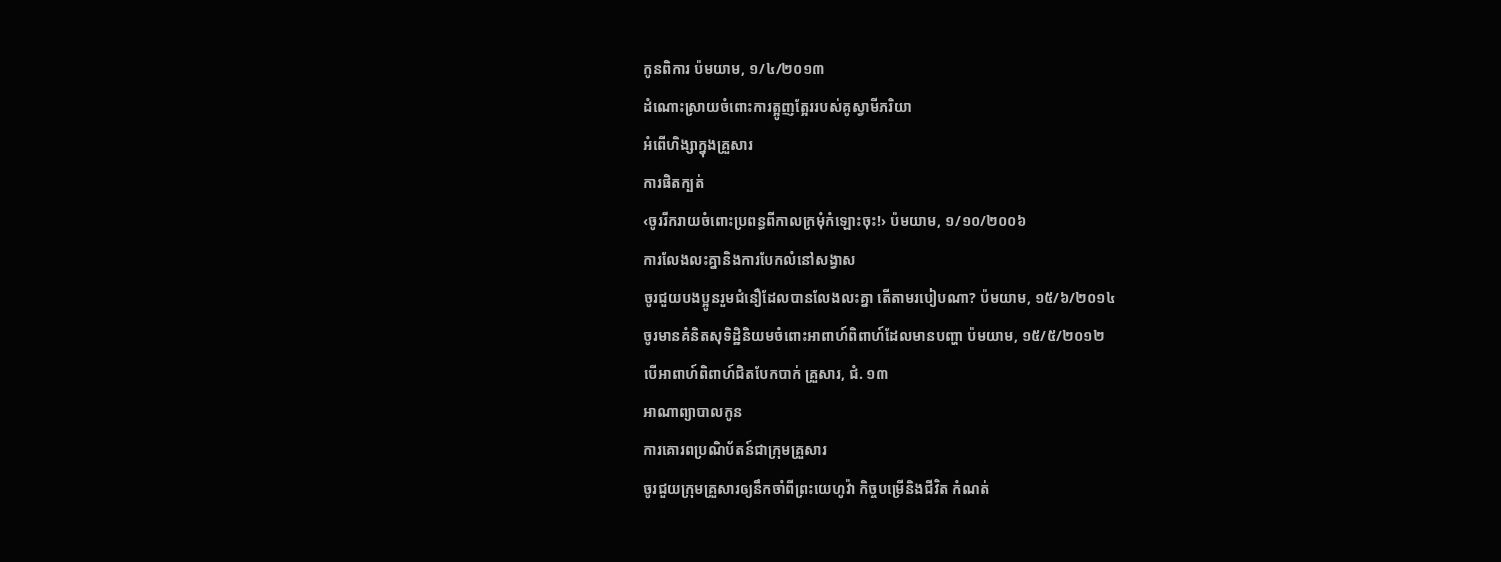កូនពិការ ប៉មយាម, ១/៤/២០១៣
ដំណោះស្រាយចំពោះការត្អូញត្អែររបស់គូស្វាមីភរិយា
អំពើហិង្សាក្នុងគ្រួសារ
ការផិតក្បត់
‹ចូររីករាយចំពោះប្រពន្ធពីកាលក្រមុំកំឡោះចុះ!› ប៉មយាម, ១/១០/២០០៦
ការលែងលះគ្នានិងការបែកលំនៅសង្វាស
ចូរជួយបងប្អូនរួមជំនឿដែលបានលែងលះគ្នា តើតាមរបៀបណា? ប៉មយាម, ១៥/៦/២០១៤
ចូរមានគំនិតសុទិដ្ឋិនិយមចំពោះអាពាហ៍ពិពាហ៍ដែលមានបញ្ហា ប៉មយាម, ១៥/៥/២០១២
បើអាពាហ៍ពិពាហ៍ជិតបែកបាក់ គ្រួសារ, ជំ. ១៣
អាណាព្យាបាលកូន
ការគោរពប្រណិប័តន៍ជាក្រុមគ្រួសារ
ចូរជួយក្រុមគ្រួសារឲ្យនឹកចាំពីព្រះយេហូវ៉ា កិច្ចបម្រើនិងជីវិត កំណត់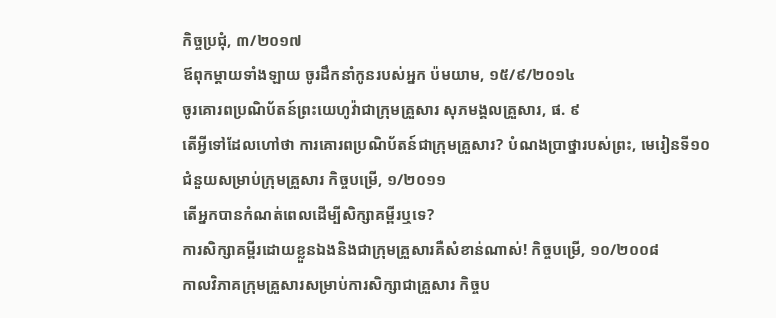កិច្ចប្រជុំ, ៣/២០១៧
ឪពុកម្ដាយទាំងឡាយ ចូរដឹកនាំកូនរបស់អ្នក ប៉មយាម, ១៥/៩/២០១៤
ចូរគោរពប្រណិប័តន៍ព្រះយេហូវ៉ាជាក្រុមគ្រួសារ សុភមង្គលគ្រួសារ, ផ. ៩
តើអ្វីទៅដែលហៅថា ការគោរពប្រណិប័តន៍ជាក្រុមគ្រួសារ? បំណងប្រាថ្នារបស់ព្រះ, មេរៀនទី១០
ជំនួយសម្រាប់ក្រុមគ្រួសារ កិច្ចបម្រើ, ១/២០១១
តើអ្នកបានកំណត់ពេលដើម្បីសិក្សាគម្ពីរឬទេ?
ការសិក្សាគម្ពីរដោយខ្លួនឯងនិងជាក្រុមគ្រួសារគឺសំខាន់ណាស់! កិច្ចបម្រើ, ១០/២០០៨
កាលវិភាគក្រុមគ្រួសារសម្រាប់ការសិក្សាជាគ្រួសារ កិច្ចប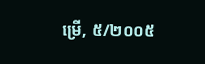ម្រើ, ៥/២០០៥